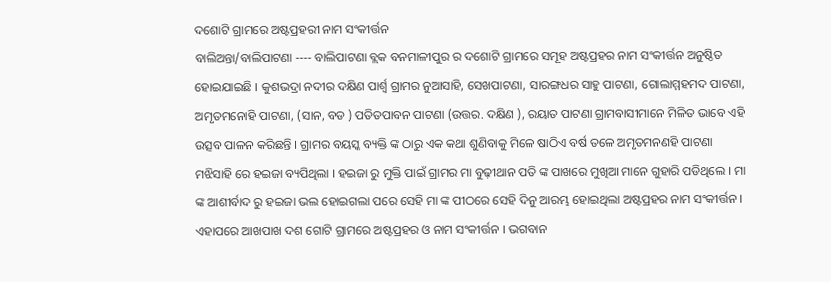ଦଶୋଟି ଗ୍ରାମରେ ଅଷ୍ଟପ୍ରହରୀ ନାମ ସଂକୀର୍ତ୍ତନ
ବାଲିଅନ୍ତା/ବାଲିପାଟଣା ---- ବାଲିପାଟଣା ବ୍ଲକ ବନମାଳୀପୁର ର ଦଶୋଟି ଗ୍ରାମରେ ସମୂହ ଅଷ୍ଟପ୍ରହର ନାମ ସଂକୀର୍ତ୍ତନ ଅନୁଷ୍ଠିତ ହୋଇଯାଇଛି । କୁଶଭଦ୍ରା ନଦୀର ଦକ୍ଷିଣ ପାର୍ଶ୍ୱ ଗ୍ରାମର ନୁଆସାହି, ସେଖପାଟଣା, ସାରଙ୍ଗଧର ସାହୁ ପାଟଣା, ଗୋଲାମ୍ମହମଦ ପାଟଣା, ଅମୃତମନୋହି ପାଟଣା, (ସାନ, ବଡ ) ପତିତପାବନ ପାଟଣା (ଉତ୍ତର. ଦକ୍ଷିଣ ), ରୟାତ ପାଟଣା ଗ୍ରାମବାସୀମାନେ ମିଳିତ ଭାବେ ଏହି ଉତ୍ସବ ପାଳନ କରିଛନ୍ତି । ଗ୍ରାମର ବୟସ୍କ ବ୍ୟକ୍ତି ଙ୍କ ଠାରୁ ଏକ କଥା ଶୁଣିବାକୁ ମିଳେ ଷାଠିଏ ବର୍ଷ ତଳେ ଅମୃତମନଣହି ପାଟଣା ମଝିସାହି ରେ ହଇଜା ବ୍ୟପିଥିଲା । ହଇଜା ରୁ ମୁକ୍ତି ପାଇଁ ଗ୍ରାମର ମା ବୁଢ଼ୀଥାନ ପତି ଙ୍କ ପାଖରେ ମୁଖିଆ ମାନେ ଗୁହାରି ପଡିଥିଲେ । ମା ଙ୍କ ଆଶୀର୍ବାଦ ରୁ ହଇଜା ଭଲ ହୋଇଗଲା ପରେ ସେହି ମା ଙ୍କ ପୀଠରେ ସେହି ଦିନୁ ଆରମ୍ଭ ହୋଇଥିଲା ଅଷ୍ଟପ୍ରହର ନାମ ସଂକୀର୍ତ୍ତନ । ଏହାପରେ ଆଖପାଖ ଦଶ ଗୋଟି ଗ୍ରାମରେ ଅଷ୍ଟପ୍ରହର ଓ ନାମ ସଂକୀର୍ତ୍ତନ । ଭଗବାନ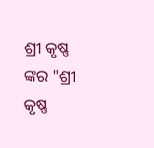ଶ୍ରୀ କୃଷ୍ଣ ଙ୍କର "ଶ୍ରୀ କୃଷ୍ଣ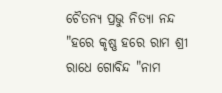ଚୈତନ୍ୟ ପ୍ରଭୁ ନିତ୍ୟା ନନ୍ଦ "ହରେ କୃଷ୍ଣ ହରେ ରାମ ଶ୍ରୀ ରାଧେ ଗୋବିନ୍ଦ "ନାମ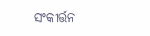ସଂକୀର୍ତ୍ତନ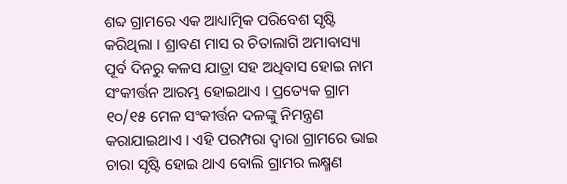ଶବ୍ଦ ଗ୍ରାମରେ ଏକ ଆଧ୍ୟାତ୍ମିକ ପରିବେଶ ସୃଷ୍ଟି କରିଥିଲା । ଶ୍ରାବଣ ମାସ ର ଚିତାଲାଗି ଅମାବାସ୍ୟା ପୂର୍ବ ଦିନରୁ କଳସ ଯାତ୍ରା ସହ ଅଧିବାସ ହୋଇ ନାମ ସଂକୀର୍ତ୍ତନ ଆରମ୍ଭ ହୋଇଥାଏ । ପ୍ରତ୍ୟେକ ଗ୍ରାମ ୧୦/୧୫ ମେଳ ସଂକୀର୍ତ୍ତନ ଦଳଙ୍କୁ ନିମନ୍ତ୍ରଣ କରାଯାଇଥାଏ । ଏହି ପରମ୍ପରା ଦ୍ୱାରା ଗ୍ରାମରେ ଭାଇ ଚାରା ସୃଷ୍ଟି ହୋଇ ଥାଏ ବୋଲି ଗ୍ରାମର ଲକ୍ଷ୍ମଣ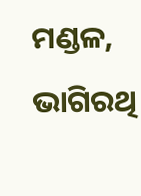ମଣ୍ଡଳ, ଭାଗିରଥି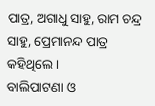ପାତ୍ର, ଅଗାଧୁ ସାହୁ, ରାମ ଚନ୍ଦ୍ର ସାହୁ, ପ୍ରେମାନନ୍ଦ ପାତ୍ର କହିଥିଲେ ।
ବାଲିପାଟଣା ଓ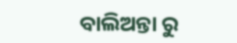ବାଲିଅନ୍ତା ରୁ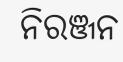ନିରଞ୍ଜନ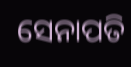ସେନାପତି